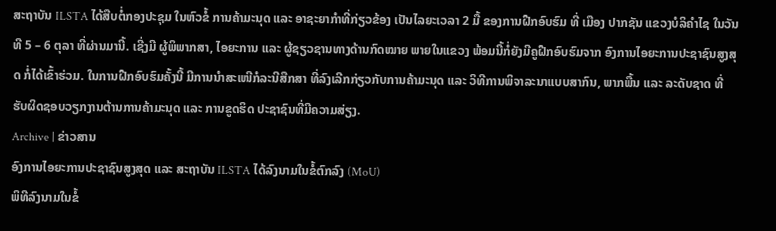ສະຖາບັນ ILSTA ໄດ້ສືບຕໍ່ກອງປະຊຸມ ໃນຫົວຂໍ້ ການຄ້າມະນຸດ ແລະ ອາຊະຍາກຳທີ່ກ່ຽວຂ້ອງ ເປັນໄລຍະເວລາ 2 ມື້ ຂອງການຝືກອົບຮົມ ທີ່ ເມືອງ ປາກຊັນ ແຂວງບໍລິຄຳໄຊ ໃນວັນທີ 5 – 6 ຕຸລາ ທີ່ຜ່ານມານີ້. ເຊີ່ງມີ ຜູ້ພິພາກສາ, ໄອຍະການ ແລະ ຜູ້ຊຽວຊານທາງດ້ານກົດໝາຍ ພາຍໃນແຂວງ ພ້ອມນີ້ກໍ່ຍັງມີຄູຝືກອົບຮົມຈາກ ອົງການໄອຍະການປະຊາຊົນສູງສຸດ ກໍ່ໄດ້ເຂົ້າຮ່ວມ. ໃນການຝືກອົບຮົມຄັ້ງນີ້ ມີການນຳສະເໜີກໍລະນີສືກສາ ທີ່ລົງເລີກກ່ຽວກັບການຄ້າມະນຸດ ແລະ ວິທີການພິຈາລະນາແບບສາກົນ, ພາກພື້ນ ແລະ ລະດັບຊາດ ທີ່ ຮັບຜິດຊອບວຽກງານຕ້ານການຄ້າມະນຸດ ແລະ ການຂູດຮິດ ປະຊາຊົນທີ່ມີຄວາມສ່ຽງ.
Archive | ຂ່າວສານ
ອົງການໄອຍະການປະຊາຊົນສູງສຸດ ແລະ ສະຖາບັນ ILSTA ໄດ້ລົງນາມໃນຂໍ້ຕົກລົງ (MoU)
ພິທີລົງນາມໃນຂໍ້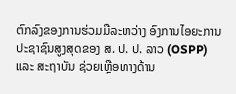ຕົກລົງຂອງການຮ່ວມມືລະຫວ່າງ ອົງການໄອຍະການປະຊາຊົນສູງສຸດຂອງ ສ. ປ. ປ. ລາວ (OSPP) ແລະ ສະຖາບັນ ຊ່ວຍເຫຼືອທາງດ້ານ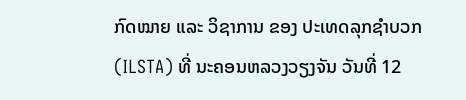ກົດໝາຍ ແລະ ວິຊາການ ຂອງ ປະເທດລຸກຊຳບວກ (ILSTA) ທີ່ ນະຄອນຫລວງວຽງຈັນ ວັນທີ່ 12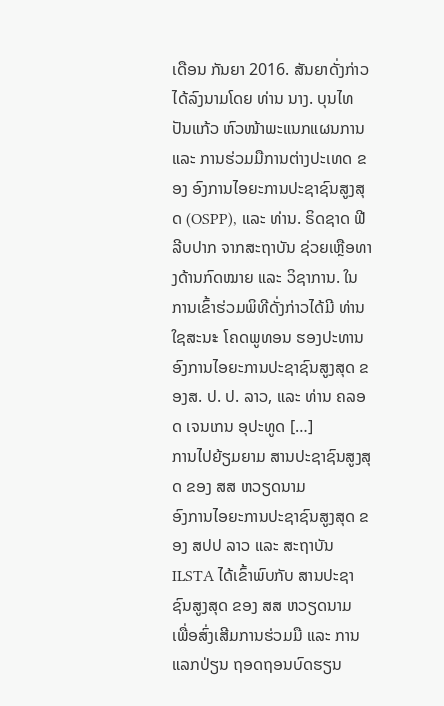ເດືອນ ກັນຍາ 2016. ສັນຍາດັ່ງກ່າວໄດ້ລົງນາມໂດຍ ທ່ານ ນາງ. ບຸນໄທ ປັນແກ້ວ ຫົວໜ້າພະແນກແຜນການ ແລະ ການຮ່ວມມືການຕ່າງປະເທດ ຂອງ ອົງການໄອຍະການປະຊາຊົນສູງສຸດ (OSPP), ແລະ ທ່ານ. ຣິດຊາດ ຟີລີບປາກ ຈາກສະຖາບັນ ຊ່ວຍເຫຼືອທາງດ້ານກົດໝາຍ ແລະ ວິຊາການ. ໃນການເຂົ້າຮ່ວມພິທີດັ່ງກ່າວໄດ້ມີ ທ່ານ ໃຊສະນะ ໂຄດພູທອນ ຮອງປະທານ ອົງການໄອຍະການປະຊາຊົນສູງສຸດ ຂອງສ. ປ. ປ. ລາວ, ແລະ ທ່ານ ຄລອດ ເຈນເກນ ອຸປະທູດ […]
ການໄປຍ້ຽມຍາມ ສານປະຊາຊົນສູງສຸດ ຂອງ ສສ ຫວຽດນາມ
ອົງການໄອຍະການປະຊາຊົນສູງສຸດ ຂອງ ສປປ ລາວ ແລະ ສະຖາບັນ ILSTA ໄດ້ເຂົ້າພົບກັບ ສານປະຊາຊົນສູງສຸດ ຂອງ ສສ ຫວຽດນາມ ເພື່ອສົ່ງເສີມການຮ່ວມມື ແລະ ການແລກປ່ຽນ ຖອດຖອນບົດຮຽນ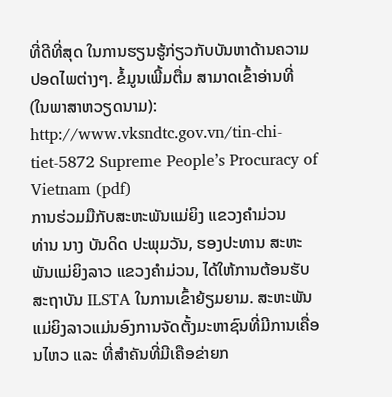ທີ່ດີທີ່ສຸດ ໃນການຮຽນຮູ້ກ່ຽວກັບບັນຫາດ້ານຄວາມປອດໄພຕ່າງໆ. ຂໍ້ມູນເພີ້ມຕື່ມ ສາມາດເຂົ້າອ່ານທີ່ (ໃນພາສາຫວຽດນາມ): http://www.vksndtc.gov.vn/tin-chi-tiet-5872 Supreme People’s Procuracy of Vietnam (pdf)
ການຮ່ວມມືກັບສະຫະພັນແມ່ຍິງ ແຂວງຄຳມ່ວນ
ທ່ານ ນາງ ບັນດິດ ປະພຸມວັນ, ຮອງປະທານ ສະຫະພັນແມ່ຍິງລາວ ແຂວງຄຳມ່ວນ, ໄດ້ໃຫ້ການຕ້ອນຮັບ ສະຖາບັນ ILSTA ໃນການເຂົ້າຍ້ຽມຍາມ. ສະຫະພັນແມ່ຍິງລາວແມ່ນອົງການຈັດຕັ້ງມະຫາຊົນທີ່ມີການເຄື່ອນໄຫວ ແລະ ທີ່ສໍາຄັນທີ່ມີເຄືອຂ່າຍກ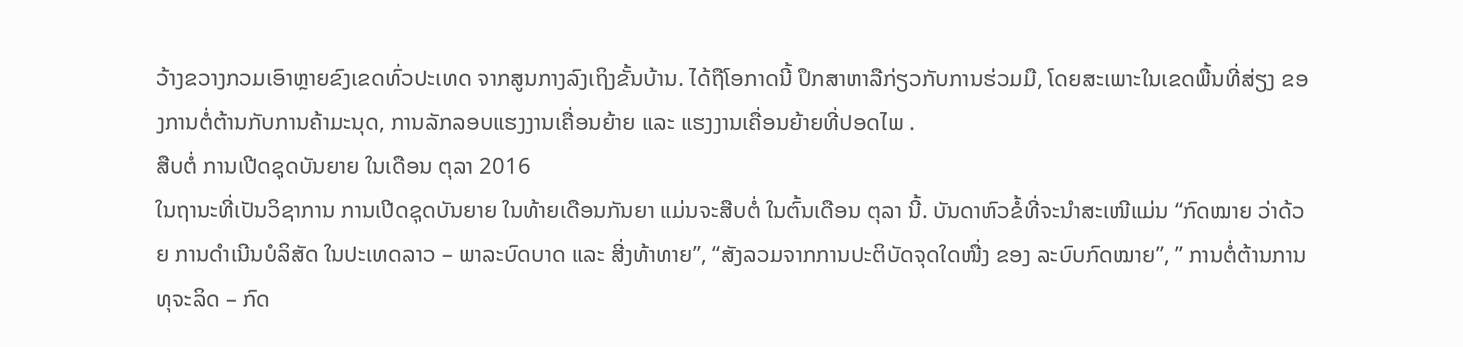ວ້າງຂວາງກວມເອົາຫຼາຍຂົງເຂດທົ່ວປະເທດ ຈາກສູນກາງລົງເຖິງຂັ້ນບ້ານ. ໄດ້ຖືໂອກາດນີ້ ປຶກສາຫາລືກ່ຽວກັບການຮ່ວມມື, ໂດຍສະເພາະໃນເຂດພື້ນທີ່ສ່ຽງ ຂອງການຕໍ່ຕ້ານກັບການຄ້າມະນຸດ, ການລັກລອບແຮງງານເຄື່ອນຍ້າຍ ແລະ ແຮງງານເຄື່ອນຍ້າຍທີ່ປອດໄພ .
ສືບຕໍ່ ການເປີດຊຸດບັນຍາຍ ໃນເດືອນ ຕຸລາ 2016
ໃນຖານະທີ່ເປັນວິຊາການ ການເປີດຊຸດບັນຍາຍ ໃນທ້າຍເດືອນກັນຍາ ແມ່ນຈະສືບຕໍ່ ໃນຕົ້ນເດືອນ ຕຸລາ ນີ້. ບັນດາຫົວຂໍ້ທີ່ຈະນຳສະເໜີແມ່ນ “ກົດໝາຍ ວ່າດ້ວຍ ການດຳເນີນບໍລິສັດ ໃນປະເທດລາວ – ພາລະບົດບາດ ແລະ ສີ່ງທ້າທາຍ”, “ສັງລວມຈາກການປະຕິບັດຈຸດໃດໜື່ງ ຂອງ ລະບົບກົດໝາຍ”, ” ການຕໍ່ຕ້ານການ ທຸຈະລິດ – ກົດ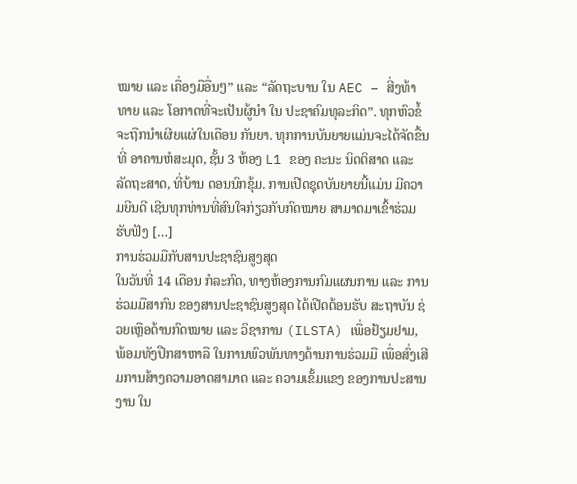ໝາຍ ແລະ ເຄື່ອງມືອື່ນໆ” ແລະ “ລັດຖະບານ ໃນ AEC – ສີ່ງທ້າທາຍ ແລະ ໂອກາດທີ່ຈະເປັນຜູ້ນຳ ໃນ ປະຊາຄົມທຸລະກິດ”. ທຸກຫົວຂໍ້ຈະຖືກນຳເຜີຍແຜ່ໃນເດືອນ ກັນຍາ. ທຸກການບັນຍາຍແມ່ນຈະໄດ້ຈັດຂື້ນທີ່ ອາຄານຫໍສະມຸດ, ຊັ້ນ 3 ຫ້ອງ L1 ຂອງ ຄະນະ ນິດຕິສາດ ແລະ ລັດຖະສາດ, ທີ່ບ້ານ ດອນນົກຂຸ້ມ. ການເປີດຊຸດບັນຍາຍນີ້ແມ່ນ ມີຄວາມຍີນດີ ເຊີນທຸກທ່ານທີ່ສົນໃຈກ່ຽວກັບກົດໝາຍ ສາມາດມາເຂົ້າຮ່ວມຮັບຟັງ […]
ການຮ່ວມມືກັບສານປະຊາຊົນສູງສຸດ
ໃນວັນທີ່ 14 ເດືອນ ກໍລະກົດ, ທາງຫ້ອງການກົມແຜນການ ແລະ ການຮ່ວມມືສາກົນ ຂອງສານປະຊາຊົນສູງສຸດ ໄດ້ເປີດຕ້ອນຮັບ ສະຖາບັນ ຊ່ວຍເຫຼືອດ້ານກົດໝາຍ ແລະ ວິຊາການ (ILSTA) ເພື່ອຢ້ຽມຢາມ, ພ້ອມທັງປືກສາຫາລື ໃນການພົວພັນທາງດ້ານການຮ່ວມມື ເພື່ອສົ່ງເສີມການສ້າງຄວາມອາດສາມາດ ແລະ ຄວາມເຂັ້ມແຂງ ຂອງການປະສານງານ ໃນ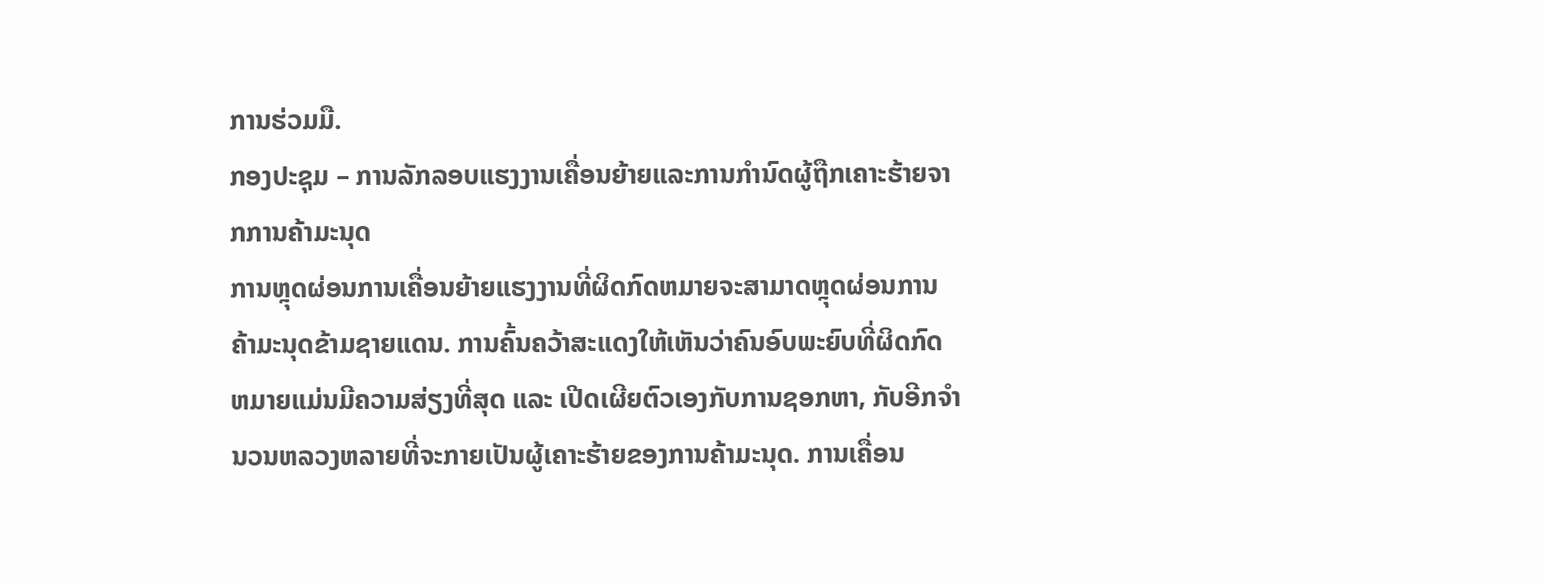ການຮ່ວມມື.
ກອງປະຊຸມ – ການລັກລອບແຮງງານເຄື່ອນຍ້າຍແລະການກຳນົດຜູ້ຖືກເຄາະຮ້າຍຈາກການຄ້າມະນຸດ
ການຫຼຸດຜ່ອນການເຄື່ອນຍ້າຍແຮງງານທີ່ຜິດກົດຫມາຍຈະສາມາດຫຼຸດຜ່ອນການຄ້າມະນຸດຂ້າມຊາຍແດນ. ການຄົ້ນຄວ້າສະແດງໃຫ້ເຫັນວ່າຄົນອົບພະຍົບທີ່ຜິດກົດຫມາຍແມ່ນມີຄວາມສ່ຽງທີ່ສຸດ ແລະ ເປີດເຜີຍຕົວເອງກັບການຊອກຫາ, ກັບອີກຈຳນວນຫລວງຫລາຍທີ່ຈະກາຍເປັນຜູ້ເຄາະຮ້າຍຂອງການຄ້າມະນຸດ. ການເຄື່ອນ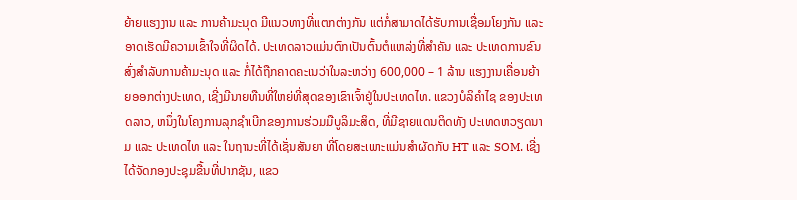ຍ້າຍແຮງງານ ແລະ ການຄ້າມະນຸດ ມີແນວທາງທີ່ແຕກຕ່າງກັນ ແຕ່ກໍ່ສາມາດໄດ້ຮັບການເຊື່ອມໂຍງກັນ ແລະ ອາດເຮັດມີຄວາມເຂົ້າໃຈທີ່ຜິດໄດ້. ປະເທດລາວແມ່ນຕົກເປັນຕົ້ນຕໍແຫລ່ງທີ່ສຳຄັນ ແລະ ປະເທດການຂົນສົ່ງສໍາລັບການຄ້າມະນຸດ ແລະ ກໍ່ໄດ້ຖືກຄາດຄະເນວ່າໃນລະຫວ່າງ 600,000 – 1 ລ້ານ ແຮງງານເຄື່ອນຍ້າຍອອກຕ່າງປະເທດ, ເຊີ່ງມີນາຍທືນທີ່ໃຫຍ່ທີ່ສຸດຂອງເຂົາເຈົ້າຢູ່ໃນປະເທດໄທ. ແຂວງບໍລິຄໍາໄຊ ຂອງປະເທດລາວ, ຫນຶ່ງໃນໂຄງການລຸກຊຳເບີກຂອງການຮ່ວມມືບູລິມະສິດ, ທີ່ມີຊາຍແດນຕິດທັງ ປະເທດຫວຽດນາມ ແລະ ປະເທດໄທ ແລະ ໃນຖານະທີ່ໄດ້ເຊັ່ນສັນຍາ ທີ່ໂດຍສະເພາະແມ່ນສໍາຜັດກັບ HT ແລະ SOM. ເຊີ່ງໄດ້ຈັດກອງປະຊຸມຂື້ນທີ່ປາກຊັນ, ແຂວ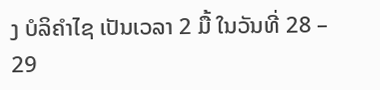ງ ບໍລິຄຳໄຊ ເປັນເວລາ 2 ມື້ ໃນວັນທີ່ 28 – 29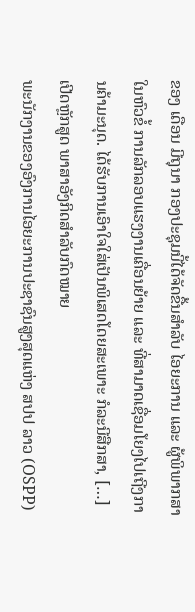ຂອງ ເດືອນ ມີຖຸນາ ກອງປະຊຸມນີ້ໄດ້ຈັດຂື້ນສຳລັບ ໄອຍະການ ແລະ ຜູ້ພິພາກສາ ໃນຫົວຂໍ້ ການລັກລອບແຮງງານເຄື່ອນຍ້າຍ ແລະ ທີ່ສາມາດເຊື່ອມໂຍງໄປເຖີງການຄ້າມະນຸດ. ໄດ້ຮັບການເອົາໃຈໃສ່ເປັນພິເສດໂດຍສະເພາະ ກໍລະນີສືກສາ, […]
ເປີດຫຼັກສູດ ພາສາອັງກິດສຳລັບກົດໝາຍ
ພະນັກງານຂອງອົງການໄອຍະການປະຊາຊົນສູງສຸດແຫ່ງ ສປປ ລາວ (OSPP)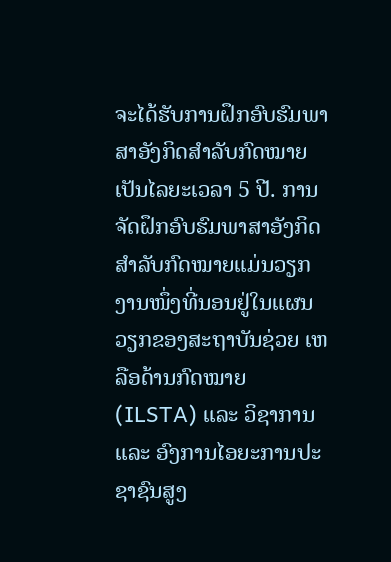ຈະໄດ້ຮັບການຝຶກອົບຮົມພາສາອັງກິດສຳລັບກົດໝາຍ ເປັນໄລຍະເວລາ 5 ປີ. ການຈັດຝຶກອົບຮົມພາສາອັງກິດສຳລັບກົດໝາຍແມ່ນວຽກງານໜຶ່ງທີ່ນອນຢູ່ໃນແຜນວຽກຂອງສະຖາບັນຊ່ວຍ ເຫລືອດ້ານກົດໝາຍ (ILSTA) ແລະ ວິຊາການ ແລະ ອົງການໄອຍະການປະຊາຊົນສູງ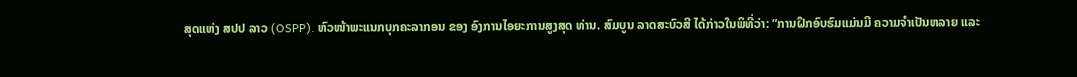ສຸດແຫ່ງ ສປປ ລາວ (OSPP). ຫົວໜ້າພະແນກບຸກຄະລາກອນ ຂອງ ອົງການໄອຍະການສູງສຸດ ທ່ານ. ສົມບູນ ລາດສະບົວສີ ໄດ້ກ່າວໃນພິທີ່ວ່າ: “ການຝຶກອົບຮົມແມ່ນມີ ຄວາມຈຳເປັນຫລາຍ ແລະ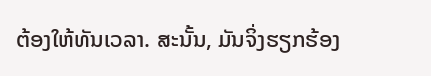ຕ້ອງໃຫ້ທັນເວລາ. ສະນັ້ນ, ມັນຈິ່ງຮຽກຮ້ອງ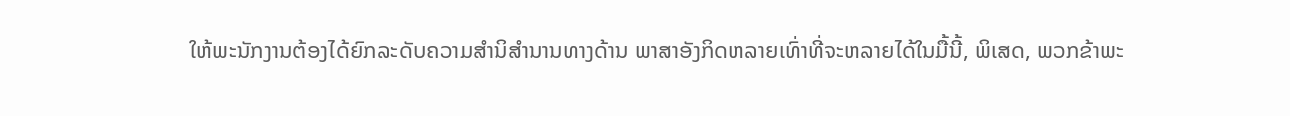ໃຫ້ພະນັກງານຕ້ອງໄດ້ຍົກລະດັບຄວາມສຳນິສຳນານທາງດ້ານ ພາສາອັງກິດຫລາຍເທົ່າທີ່ຈະຫລາຍໄດ້ໃນມື້ນີ້, ພິເສດ, ພວກຂ້າພະ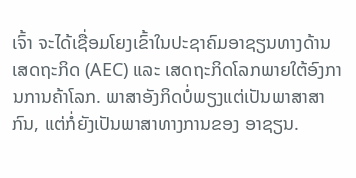ເຈົ້າ ຈະໄດ້ເຊື່ອມໂຍງເຂົ້າໃນປະຊາຄົມອາຊຽນທາງດ້ານເສດຖະກິດ (AEC) ແລະ ເສດຖະກິດໂລກພາຍໃຕ້ອົງການການຄ້າໂລກ. ພາສາອັງກິດບໍ່ພຽງແຕ່ເປັນພາສາສາກົນ, ແຕ່ກໍ່ຍັງເປັນພາສາທາງການຂອງ ອາຊຽນ.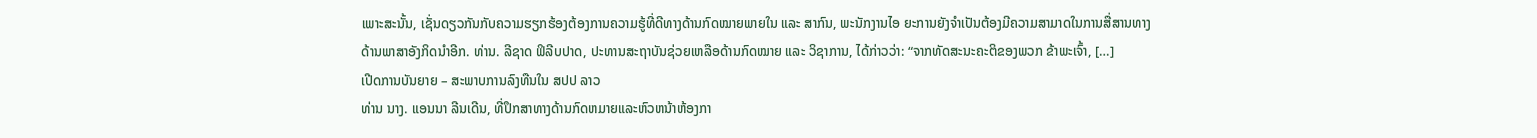ເພາະສະນັ້ນ, ເຊັ່ນດຽວກັນກັບຄວາມຮຽກຮ້ອງຕ້ອງການຄວາມຮູ້ທີ່ດີທາງດ້ານກົດໝາຍພາຍໃນ ແລະ ສາກົນ, ພະນັກງານໄອ ຍະການຍັງຈຳເປັນຕ້ອງມີຄວາມສາມາດໃນການສື່ສານທາງດ້ານພາສາອັງກິດນຳອີກ. ທ່ານ. ລີຊາດ ຟິລີບປາດ, ປະທານສະຖາບັນຊ່ວຍເຫລືອດ້ານກົດໝາຍ ແລະ ວິຊາການ, ໄດ້ກ່າວວ່າ: “ຈາກທັດສະນະຄະຕິຂອງພວກ ຂ້າພະເຈົ້າ, […]
ເປີດການບັນຍາຍ – ສະພາບການລົງທືນໃນ ສປປ ລາວ
ທ່ານ ນາງ. ແອນນາ ລີນເດີນ, ທີ່ປຶກສາທາງດ້ານກົດຫມາຍແລະຫົວຫນ້າຫ້ອງກາ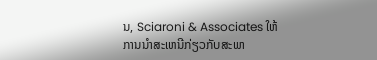ນ, Sciaroni & Associates ໃຫ້ການນໍາສະເຫນີກ່ຽວກັບສະພາ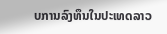ບການລົງທຶນໃນປະເທດລາວ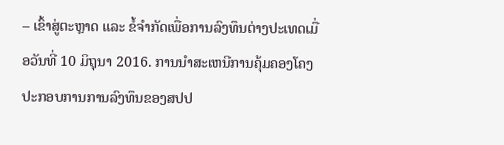– ເຂົ້າສູ່ຕະຫຼາດ ແລະ ຂໍ້ຈໍາກັດເພື່ອການລົງທຶນຕ່າງປະເທດເມື່ອວັນທີ່ 10 ມິຖຸນາ 2016. ການນໍາສະເຫນີການຄຸ້ມຄອງໂຄງປະກອບການການລົງທຶນຂອງສປປ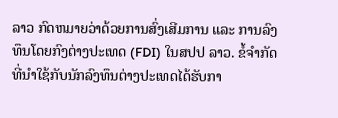ລາວ ກົດຫມາຍວ່າດ້ວຍການສົ່ງເສີມການ ແລະ ການລົງທຶນໂດຍກົງຕ່າງປະເທດ (FDI) ໃນສປປ ລາວ. ຂໍ້ຈໍາກັດທີ່ນໍາໃຊ້ກັບນັກລົງທຶນຕ່າງປະເທດໄດ້ຮັບກາ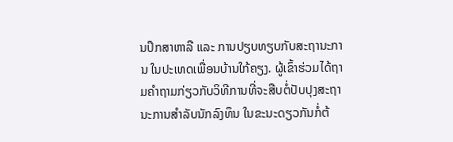ນປຶກສາຫາລື ແລະ ການປຽບທຽບກັບສະຖານະການ ໃນປະເທດເພື່ອນບ້ານໃກ້ຄຽງ. ຜູ້ເຂົ້າຮ່ວມໄດ້ຖາມຄໍາຖາມກ່ຽວກັບວິທີການທີ່ຈະສືບຕໍ່ປັບປຸງສະຖານະການສໍາລັບນັກລົງທຶນ ໃນຂະນະດຽວກັນກໍ່ຕ້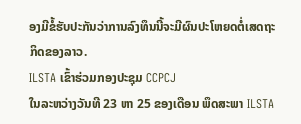ອງມີຂໍ້ຮັບປະກັນວ່າການລົງທຶນນີ້ຈະມີຜົນປະໂຫຍດຕໍ່ເສດຖະກິດຂອງລາວ.
ILSTA ເຂົ້າຮ່ວມກອງປະຊຸມ CCPCJ
ໃນລະຫວ່າງວັນທີ 23 ຫາ 25 ຂອງເດືອນ ພຶດສະພາ ILSTA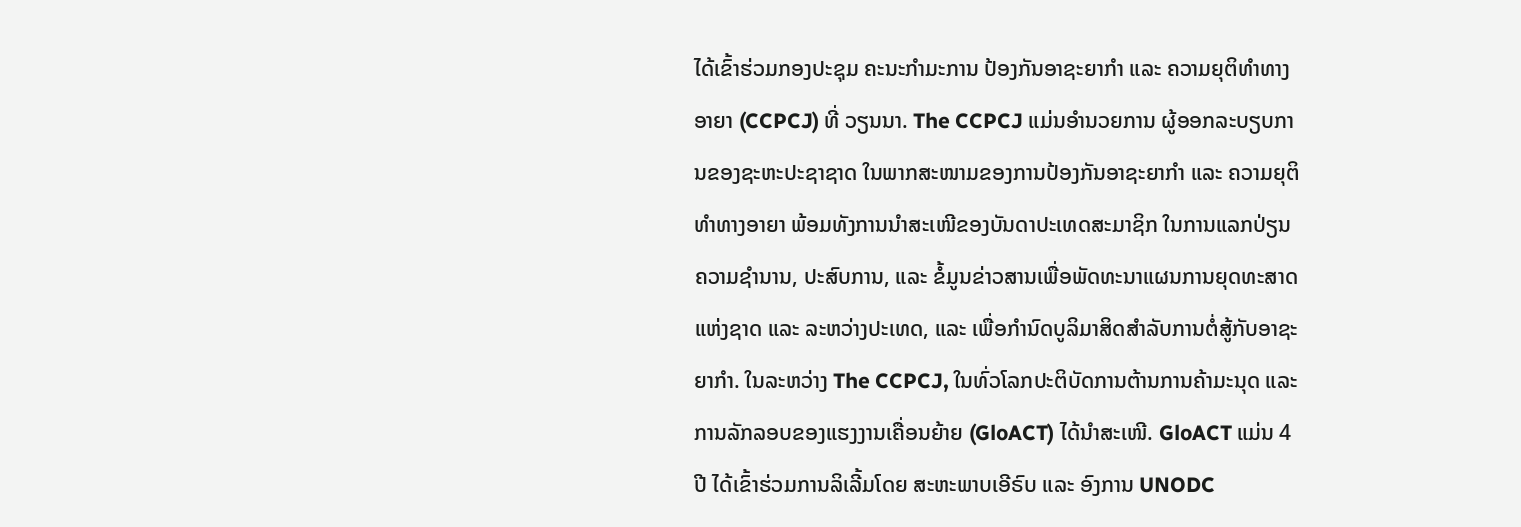ໄດ້ເຂົ້າຮ່ວມກອງປະຊຸມ ຄະນະກຳມະການ ປ້ອງກັນອາຊະຍາກຳ ແລະ ຄວາມຍຸຕິທຳທາງອາຍາ (CCPCJ) ທີ່ ວຽນນາ. The CCPCJ ແມ່ນອຳນວຍການ ຜູ້ອອກລະບຽບການຂອງຊະຫະປະຊາຊາດ ໃນພາກສະໜາມຂອງການປ້ອງກັນອາຊະຍາກຳ ແລະ ຄວາມຍຸຕິທຳທາງອາຍາ ພ້ອມທັງການນຳສະເໜີຂອງບັນດາປະເທດສະມາຊິກ ໃນການແລກປ່ຽນຄວາມຊຳນານ, ປະສົບການ, ແລະ ຂໍ້ມູນຂ່າວສານເພື່ອພັດທະນາແຜນການຍຸດທະສາດແຫ່ງຊາດ ແລະ ລະຫວ່າງປະເທດ, ແລະ ເພື່ອກຳນົດບູລິມາສິດສຳລັບການຕໍ່ສູ້ກັບອາຊະຍາກຳ. ໃນລະຫວ່າງ The CCPCJ, ໃນທົ່ວໂລກປະຕິບັດການຕ້ານການຄ້າມະນຸດ ແລະ ການລັກລອບຂອງແຮງງານເຄື່ອນຍ້າຍ (GloACT) ໄດ້ນຳສະເໜີ. GloACT ແມ່ນ 4 ປີ ໄດ້ເຂົ້າຮ່ວມການລິເລີ້ມໂດຍ ສະຫະພາບເອີຣົບ ແລະ ອົງການ UNODC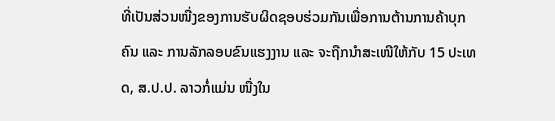ທີ່ເປັນສ່ວນໜື່ງຂອງການຮັບຜິດຊອບຮ່ວມກັນເພື່ອການຕ້ານການຄ້າບຸກຄົນ ແລະ ການລັກລອບຂົນແຮງງານ ແລະ ຈະຖືກນຳສະເໜີໃຫ້ກັບ 15 ປະເທດ, ສ.ປ.ປ. ລາວກໍ່ແມ່ນ ໜື່ງໃນ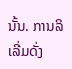ນັ້ນ. ການລິເລີ່ມດັ່ງ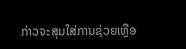ກ່າວຈະສຸມໃສ່ການຊ່ວຍເຫຼືອ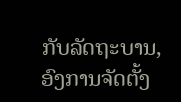ກັບລັດຖະບານ, ອົງການຈັດຕັ້ງ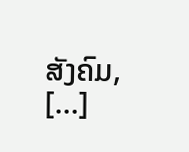ສັງຄົມ, […]